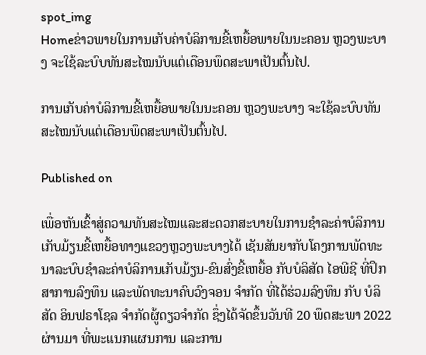spot_img
Homeຂ່າວພາຍໃນການເກັບຄ່າບໍລິການຂີ້ເຫຍື້ອພາຍໃນນະຄອນ ຫຼວງພະບາງ ຈະໃຊ້ລະບົບທັນສະໄໝນັບແຕ່ເດືອນພຶດສະພາເປັນຕົ້ນໄປ.

ການເກັບຄ່າບໍລິການຂີ້ເຫຍື້ອພາຍໃນນະຄອນ ຫຼວງພະບາງ ຈະໃຊ້ລະບົບທັນສະໄໝນັບແຕ່ເດືອນພຶດສະພາເປັນຕົ້ນໄປ.

Published on

ເພື່ອຫັນເຂົ້າສູ່ຄວາມທັນສະໄໝແລະສະດວກສະບາຍໃນການຊໍາລະຄ່າບໍລິການເກັບມ້ຽນຂີ້ເຫຍື້ອທາງແຂວງຫຼວງພະບາງໄດ້ ເຊັນສັນຍາກັບໂຄງການພັດທະນາລະບົບຊຳລະຄ່າບໍລິການເກັບມ້ຽນ-ຂົນສົ່ງຂີ້ເຫຍື້ອ ກັບບໍລິສັດ ໄອພີຊີ ທີ່ປຶກສາການລົງທຶນ ແລະພັດທະນາຄົບວົງຈອນ ຈຳກັດ ທີ່ໄດ້ຮ່ວມລົງທຶນ ກັບ ບໍລິສັດ ອິນຟຣາໂຊລ ຈຳກັດຜູ້ດຽວຈໍາກັດ ຊຶ່ງໄດ້ຈັດຂຶ້ນວັນທີ 20 ພຶດສະພາ 2022ຜ່ານມາ ທີ່ພະແນກແຜນການ ແລະການ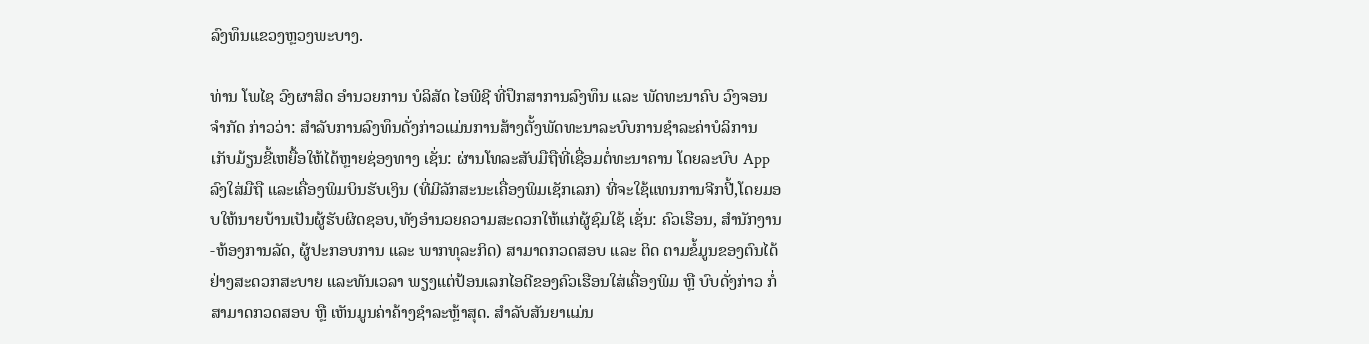ລົງທຶນແຂວງຫຼວງພະບາງ.

ທ່ານ ໂພໄຊ ວົງຜາສິດ ອຳນວຍການ ບໍລິສັດ ໄອພີຊີ ທີ່ປຶກສາການລົງທຶນ ແລະ ພັດທະນາຄົບ ວົງຈອນ ຈຳກັດ ກ່າວວ່າ: ສໍາລັບການລົງທຶນດັ່ງກ່າວແມ່ນການສ້າງຕັ້ງພັດທະນາລະບົບການຊຳລະຄ່າບໍລິການເກັບມ້ຽນຂີ້ເຫຍື້ອໃຫ້ໄດ້ຫຼາຍຊ່ອງທາງ ເຊັ່ນ: ຜ່ານໂທລະສັບມືຖືທີ່ເຊື່ອມຕໍ່ທະນາຄານ ໂດຍລະບົບ Appລົງໃສ່ມືຖື ແລະເຄື່ອງພິມບິນຮັບເງິນ (ທີ່ມີລັກສະນະເຄື່ອງພິມເຊັກເລກ) ທີ່ຈະໃຊ້ແທນການຈີກປີ້,ໂດຍມອບໃຫ້ນາຍບ້ານເປັນຜູ້ຮັບຜິດຊອບ,ທັງອໍານວຍຄວາມສະດວກໃຫ້ແກ່ຜູ້ຊົມໃຊ້ ເຊັ່ນ: ຄົວເຮືອນ, ສຳນັກງານ-ຫ້ອງການລັດ, ຜູ້ປະກອບການ ແລະ ພາກທຸລະກິດ) ສາມາດກວດສອບ ແລະ ຕິດ ຕາມຂໍ້ມູນຂອງຕົນໄດ້ຢ່າງສະດວກສະບາຍ ແລະທັນເວລາ ພຽງແຕ່ປ້ອນເລກໄອດີຂອງຄົວເຮືອນໃສ່ເຄື່ອງພິມ ຫຼື ບົບດັ່ງກ່າວ ກໍ່ສາມາດກວດສອບ ຫຼື ເຫັນມູນຄ່າຄ້າງຊຳລະຫຼ້າສຸດ. ສໍາລັບສັນຍາແມ່ນ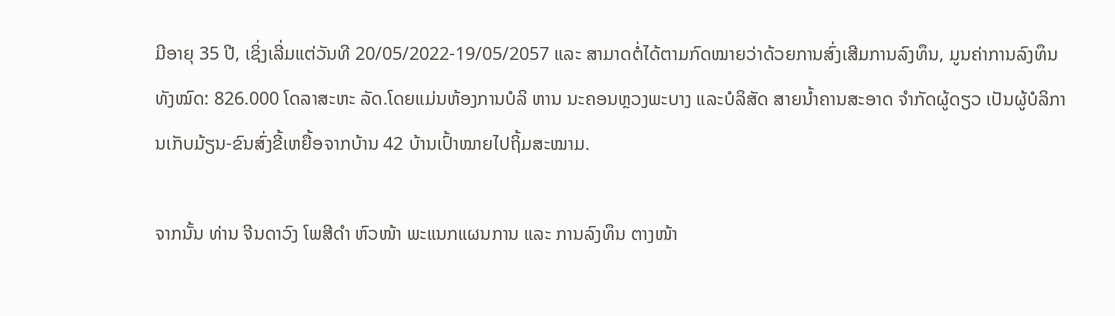ມີອາຍຸ 35 ປີ, ເຊິ່ງເລີ່ມແຕ່ວັນທີ 20/05/2022-19/05/2057 ແລະ ສາມາດຕໍ່ໄດ້ຕາມກົດໝາຍວ່າດ້ວຍການສົ່ງເສີມການລົງທຶນ, ມູນຄ່າການລົງທຶນທັງໝົດ: 826.000 ໂດລາສະຫະ ລັດ.ໂດຍແມ່ນຫ້ອງການບໍລິ ຫານ ນະຄອນຫຼວງພະບາງ ແລະບໍລິສັດ ສາຍນໍ້າຄານສະອາດ ຈໍາກັດຜູ້ດຽວ ເປັນຜູ້ບໍລິການເກັບມ້ຽນ-ຂົນສົ່ງຂີ້ເຫຍື້ອຈາກບ້ານ 42 ບ້ານເປົ້າໝາຍໄປຖິ້ມສະໝາມ.

ຈາກນັ້ນ ທ່ານ ຈີນດາວົງ ໂພສີດໍາ ຫົວໜ້າ ພະແນກແຜນການ ແລະ ການລົງທຶນ ຕາງໜ້າ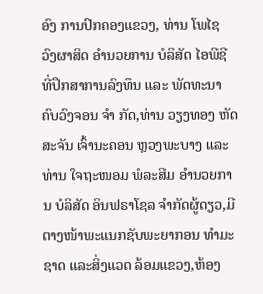ອົງ ການປົກຄອງແຂວງ, ທ່ານ ໂພໄຊ ວົງຜາສິດ ອຳນວຍການ ບໍລິສັດ ໄອພີຊີ ທີ່ປຶກສາການລົງທຶນ ແລະ ພັດທະນາຄົບວົງຈອນ ຈຳ ກັດ,ທ່ານ ວຽງທອງ ຫັດສະຈັນ ເຈົ້ານະຄອນ ຫຼວງພະບາງ ແລະທ່ານ ໃຈຖະໜອມ ພໍລະສີມ ອຳນວຍການ ບໍລິສັດ ອິນຟຣາໂຊລ ຈໍາກັດຜູ້ດຽວ,ມີຕາງໜ້າພະແນກຊັບພະຍາກອນ ທໍາມະຊາດ ແລະສິ່ງແວດ ລ້ອມແຂວງ,ຫ້ອງ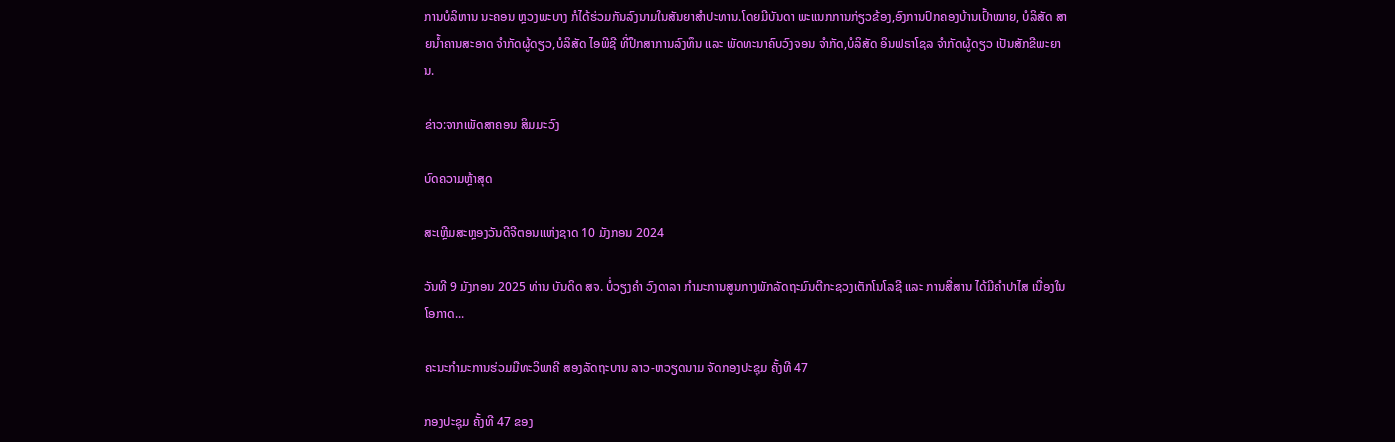ການບໍລິຫານ ນະຄອນ ຫຼວງພະບາງ ກໍໄດ້ຮ່ວມກັນລົງນາມໃນສັນຍາສໍາປະທານ.ໂດຍມີບັນດາ ພະແນກການກ່ຽວຂ້ອງ,ອົງການປົກຄອງບ້ານເປົ້າໝາຍ, ບໍລິສັດ ສາຍນໍ້າຄານສະອາດ ຈໍາກັດຜູ້ດຽວ,ບໍລິສັດ ໄອພີຊີ ທີ່ປຶກສາການລົງທຶນ ແລະ ພັດທະນາຄົບວົງຈອນ ຈຳກັດ,ບໍລິສັດ ອິນຟຣາໂຊລ ຈຳກັດຜູ້ດຽວ ເປັນສັກຂີພະຍານ.

ຂ່າວ:ຈາກເພັດສາຄອນ ສິມມະວົງ

ບົດຄວາມຫຼ້າສຸດ

ສະເຫຼີມສະຫຼອງວັນດີຈີຕອນແຫ່ງຊາດ 10 ມັງກອນ 2024

ວັນທີ 9 ມັງກອນ 2025 ທ່ານ ບັນດິດ ສຈ. ບໍ່ວຽງຄຳ ວົງດາລາ ກຳມະການສູນກາງພັກລັດຖະມົນຕີກະຊວງເຕັກໂນໂລຊີ ແລະ ການສື່ສານ ໄດ້ມີຄໍາປາໄສ ເນື່ອງໃນໂອກາດ...

ຄະນະກຳມະການຮ່ວມມືທະວິພາຄີ ສອງລັດຖະບານ ລາວ-ຫວຽດນາມ ຈັດກອງປະຊຸມ ຄັ້ງທີ 47

ກອງປະຊຸມ ຄັ້ງທີ 47 ຂອງ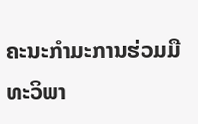ຄະນະກຳມະການຮ່ວມມືທະວິພາ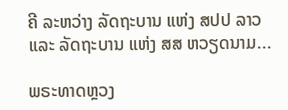ຄີ ລະຫວ່າງ ລັດຖະບານ ແຫ່ງ ສປປ ລາວ ແລະ ລັດຖະບານ ແຫ່ງ ສສ ຫວຽດນາມ...

ພຣະທາດຫຼວງ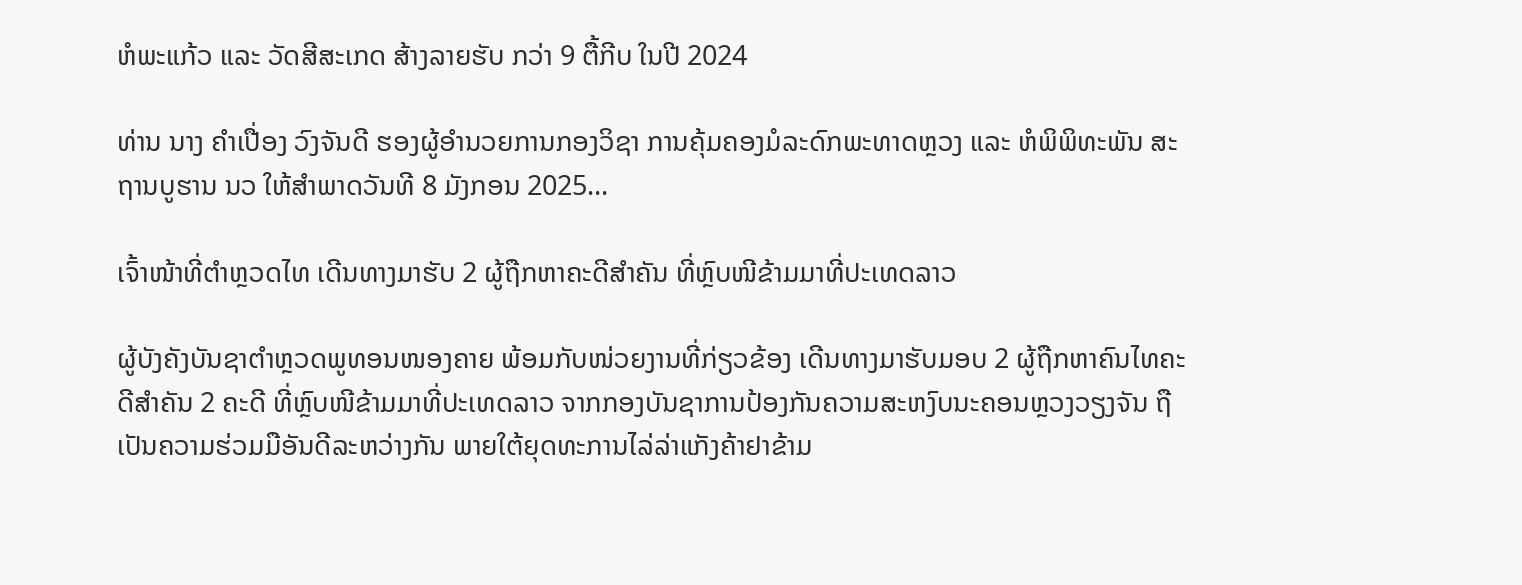ຫໍພະແກ້ວ ແລະ ວັດສີສະເກດ ສ້າງລາຍຮັບ ກວ່າ 9 ຕື້ກີບ ໃນປີ 2024

ທ່ານ ນາງ ຄໍາເປື່ອງ ວົງຈັນດີ ຮອງຜູ້ອໍານວຍການກອງວິຊາ ການຄຸ້ມຄອງມໍລະດົກພະທາດຫຼວງ ແລະ ຫໍພິພິທະພັນ ສະຖານບູຮານ ນວ ໃຫ້ສຳພາດວັນທີ 8 ມັງກອນ 2025...

ເຈົ້າໜ້າທີ່ຕຳຫຼວດໄທ ເດີນທາງມາຮັບ 2 ຜູ້ຖືກຫາຄະດີສຳຄັນ ທີ່ຫຼົບໜີຂ້າມມາທີ່ປະເທດລາວ

ຜູ້ບັງຄັງບັນຊາຕຳຫຼວດພູທອນໜອງຄາຍ ພ້ອມກັບໜ່ວຍງານທີ່ກ່ຽວຂ້ອງ ເດີນທາງມາຮັບມອບ 2 ຜູ້ຖືກຫາຄົນໄທຄະດີສຳຄັນ 2 ຄະດີ ທີ່ຫຼົບໜີຂ້າມມາທີ່ປະເທດລາວ ຈາກກອງບັນຊາການປ້ອງກັນຄວາມສະຫງົບນະຄອນຫຼວງວຽງຈັນ ຖືເປັນຄວາມຮ່ວມມືອັນດີລະຫວ່າງກັນ ພາຍໃຕ້ຍຸດທະການໄລ່ລ່າແກັງຄ້າຢາຂ້າມ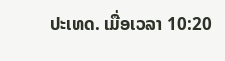ປະເທດ. ເມື່ອເວລາ 10:20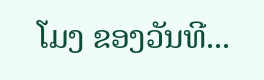ໂມງ ຂອງວັນທີ...